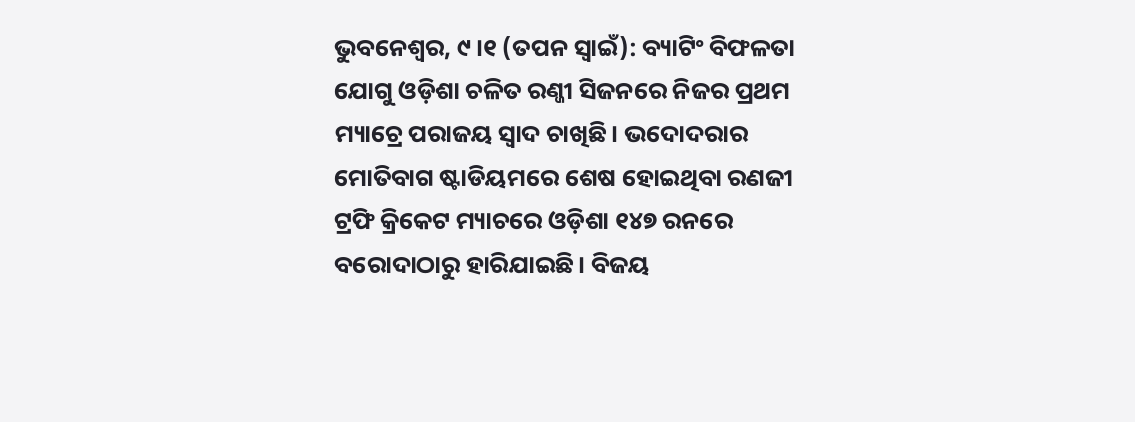ଭୁବନେଶ୍ୱର, ୯।୧ (ତପନ ସ୍ବାଇଁ): ବ୍ୟାଟିଂ ବିଫଳତା ଯୋଗୁ ଓଡ଼ିଶା ଚଳିତ ରଣ୍ଜୀ ସିଜନରେ ନିଜର ପ୍ରଥମ ମ୍ୟାଚ୍ରେ ପରାଜୟ ସ୍ବାଦ ଚାଖିଛି। ଭଦୋଦରାର ମୋତିବାଗ ଷ୍ଟାଡିୟମରେ ଶେଷ ହୋଇଥିବା ରଣଜୀ ଟ୍ରଫି କ୍ରିକେଟ ମ୍ୟାଚରେ ଓଡ଼ିଶା ୧୪୭ ରନରେ ବରୋଦାଠାରୁ ହାରିଯାଇଛି। ବିଜୟ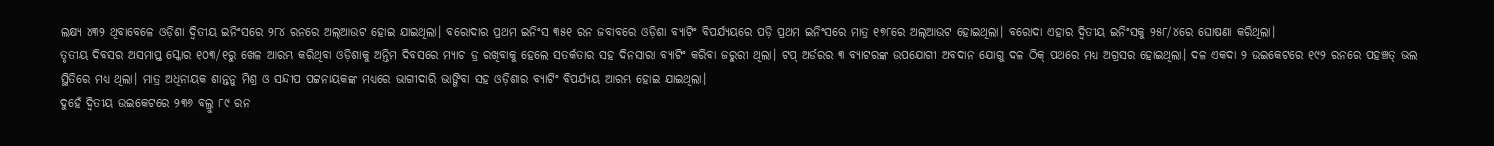ଲକ୍ଷ୍ୟ ୪୩୨ ଥିବାବେଳେ ଓଡ଼ିଶା ଦ୍ୱିତୀୟ ଇନିଂସରେ ୨୮୪ ରନରେ ଅଲ୍ଆଉଟ ହୋଇ ଯାଇଥିଲା। ବରୋଦାର ପ୍ରଥମ ଇନିଂସ ୩୫୧ ରନ ଜବାବରେ ଓଡ଼ିଶା ବ୍ୟାଟିଂ ବିପର୍ଯ୍ୟୟରେ ପଡ଼ି ପ୍ରଥମ ଇନିଂସରେ ମାତ୍ର ୧୭୮ରେ ଅଲ୍ଆଉଟ ହୋଇଥିଲା। ବରୋଦା ଏହାର ଦ୍ୱିତୀୟ ଇନିଂସକୁ ୨୫୮/୪ରେ ଘୋଷଣା କରିଥିଲା।
ତୃତୀୟ ଦିବସର ଅସମାପ୍ତ ସ୍କୋର ୧୦୩/୧ରୁ ଖେଳ ଆରମ୍ଭ କରିଥିବା ଓଡ଼ିଶାକୁ ଅନ୍ତିମ ଦିବସରେ ମ୍ୟାଚ ଡ୍ର ରଖିବାକୁ ହେଲେ ସତର୍କତାର ସହ ଦିନସାରା ବ୍ୟାଟିଂ କରିବା ଜରୁରୀ ଥିଲା। ଟପ୍ ଅର୍ଡରର ୩ ବ୍ୟାଟରଙ୍କ ଉପଯୋଗୀ ଅବଦାନ ଯୋଗୁ ଦଳ ଠିକ୍ ପଥରେ ମଧ୍ୟ ଅଗ୍ରସର ହୋଇଥିଲା। ଦଳ ଏକଦା ୨ ଉଇକେଟରେ ୧୯୨ ରନରେ ପହଞ୍ଚତ୍ ଭଲ ସ୍ଥିତିରେ ମଧ୍ୟ ଥିଲା। ମାତ୍ର ଅଧିନାୟକ ଶାନ୍ତନୁ ମିଶ୍ର ଓ ସନ୍ଦୀପ ପଟ୍ଟନାୟକଙ୍କ ମଧ୍ୟରେ ଭାଗୀଦାରି ଭାଙ୍ଗିବା ସହ ଓଡ଼ିଶାର ବ୍ୟାଟିଂ ବିପର୍ଯ୍ୟୟ ଆରମ୍ଭ ହୋଇ ଯାଇଥିଲା।
ଦୁହେଁ ଦ୍ୱିତୀୟ ଉଇକେଟରେ ୨୩୬ ବଲ୍ରୁ ୮୯ ରନ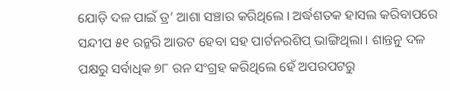ଯୋଡ଼ି ଦଳ ପାଇଁ ଡ୍ର’ ଆଶା ସଞ୍ଚାର କରିଥିଲେ। ଅର୍ଦ୍ଧଶତକ ହାସଲ କରିବାପରେ ସନ୍ଦୀପ ୫୧ ରନ୍କରି ଆଉଟ ହେବା ସହ ପାର୍ଟନରଶିପ୍ ଭାଙ୍ଗିଥିଲା। ଶାନ୍ତନୁ ଦଳ ପକ୍ଷରୁ ସର୍ବାଧିକ ୭୮ ରନ ସଂଗ୍ରହ କରିଥିଲେ ହେଁ ଅପରପଟରୁ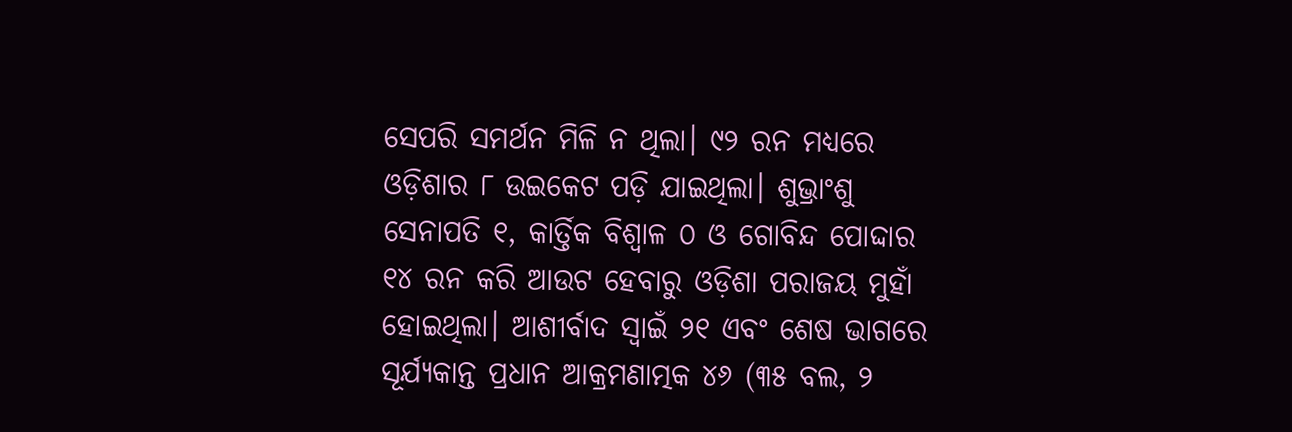ସେପରି ସମର୍ଥନ ମିଳି ନ ଥିଲା। ୯୨ ରନ ମଧ୍ୟରେ ଓଡ଼ିଶାର ୮ ଉଇକେଟ ପଡ଼ି ଯାଇଥିଲା। ଶୁଭ୍ରାଂଶୁ ସେନାପତି ୧, କାର୍ତ୍ତିକ ବିଶ୍ୱାଳ ୦ ଓ ଗୋବିନ୍ଦ ପୋଦ୍ଦାର ୧୪ ରନ କରି ଆଉଟ ହେବାରୁ ଓଡ଼ିଶା ପରାଜୟ ମୁହାଁ ହୋଇଥିଲା। ଆଶୀର୍ବାଦ ସ୍ବାଇଁ ୨୧ ଏବଂ ଶେଷ ଭାଗରେ ସୂର୍ଯ୍ୟକାନ୍ତ ପ୍ରଧାନ ଆକ୍ରମଣାତ୍ମକ ୪୬ (୩୫ ବଲ, ୨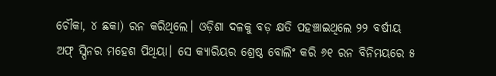ଚୌକା, ୪ ଛକା) ରନ କରିଥିଲେ। ଓଡ଼ିଶା ଦଳକୁ ବଡ଼ କ୍ଷତି ପହଞ୍ଚାଇଥିଲେ ୨୨ ବର୍ଷୀୟ ଅଫ୍ ସ୍ପିନର ମହେଶ ପିଥିୟା। ସେ କ୍ୟାରିୟର ଶ୍ରେଷ୍ଠ ବୋଲିଂ କରି ୬୧ ରନ ବିନିମୟରେ ୫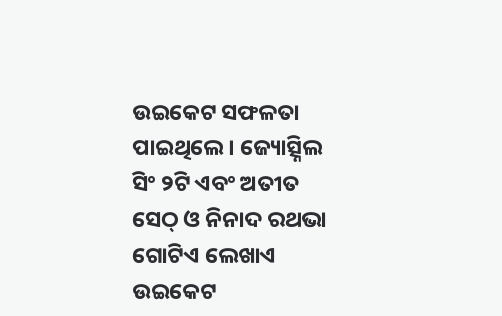ଉଇକେଟ ସଫଳତା ପାଇଥିଲେ। ଜ୍ୟୋତ୍ସ୍ନିଲ ସିଂ ୨ଟି ଏବଂ ଅତୀତ ସେଠ୍ ଓ ନିନାଦ ରଥଭା ଗୋଟିଏ ଲେଖାଏ ଉଇକେଟ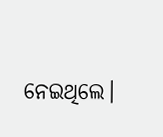ନେଇଥିଲେ।